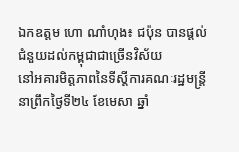ឯកឧត្តម ហោ ណាំហុង៖ ជប៉ុន បានផ្តល់ជំនួយដល់កម្ពុជាជាច្រើនវិស័យ
នៅអគារមិត្តភាពនៃទីស្ដីការគណៈរដ្ឋមន្ត្រីនាព្រឹកថ្ងៃទី២៤ ខែមេសា ឆ្នាំ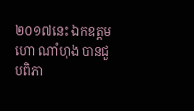២០១៧នេះ ឯកឧត្តម ហោ ណាំហុង បានជួបពិភា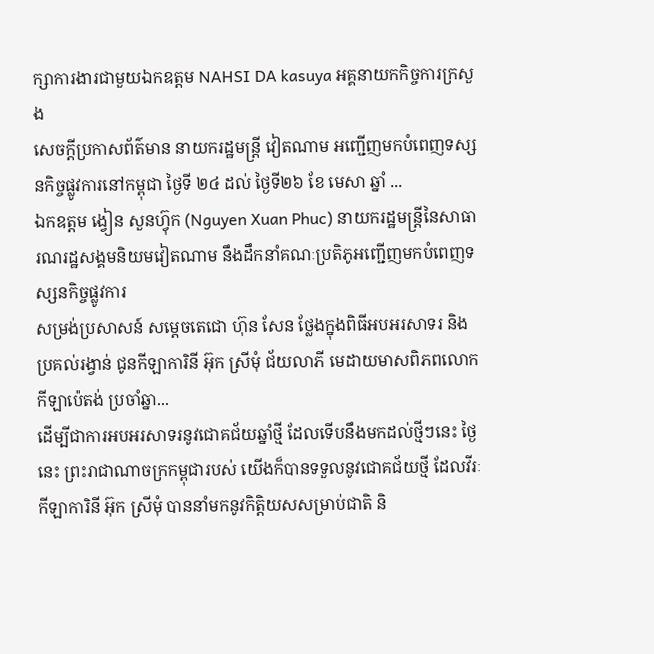ក្សាការងារជាមួយឯកឧត្តម NAHSI DA kasuya អគ្គនាយកកិច្ចការក្រសួង
សេចក្តីប្រកាសព័ត៌មាន នាយករដ្ឋមន្រ្ដី វៀតណាម អញ្ជើញមកបំពេញទស្សនកិច្ចផ្លូវការនៅកម្ពុជា ថ្ងៃទី ២៤ ដល់ ថ្ងៃទី២៦ ខែ មេសា ឆ្នាំ ...
ឯកឧត្តម ង្វៀន សួនហ្វ៊ុក (Nguyen Xuan Phuc) នាយករដ្ឋមន្រ្ដីនៃសាធារណរដ្ឋសង្គមនិយមវៀតណាម នឹងដឹកនាំគណៈប្រតិភូអញ្ជើញមកបំពេញទស្សនកិច្ចផ្លូវការ
សម្រង់ប្រសាសន៍ សម្តេចតេជោ ហ៊ុន សែន ថ្លែងក្នុងពិធីអបអរសាទរ និងប្រគល់រង្វាន់ ជូនកីឡាការិនី អ៊ុក ស្រីមុំ ជ័យលាភី មេដាយមាសពិភពលោក កីឡាប៉េតង់ ប្រចាំឆ្នា...
ដើម្បីជាការអបអរសាទរនូវជោគជ័យឆ្នាំថ្មី ដែលទើបនឹងមកដល់ថ្មីៗនេះ ថ្ងៃនេះ ព្រះរាជាណាចក្រកម្ពុជារបស់ យើងក៏បានទទួលនូវជោគជ័យថ្មី ដែលវីរៈកីឡាការិនី អ៊ុក ស្រីមុំ បាននាំមកនូវកិត្តិយសសម្រាប់ជាតិ និ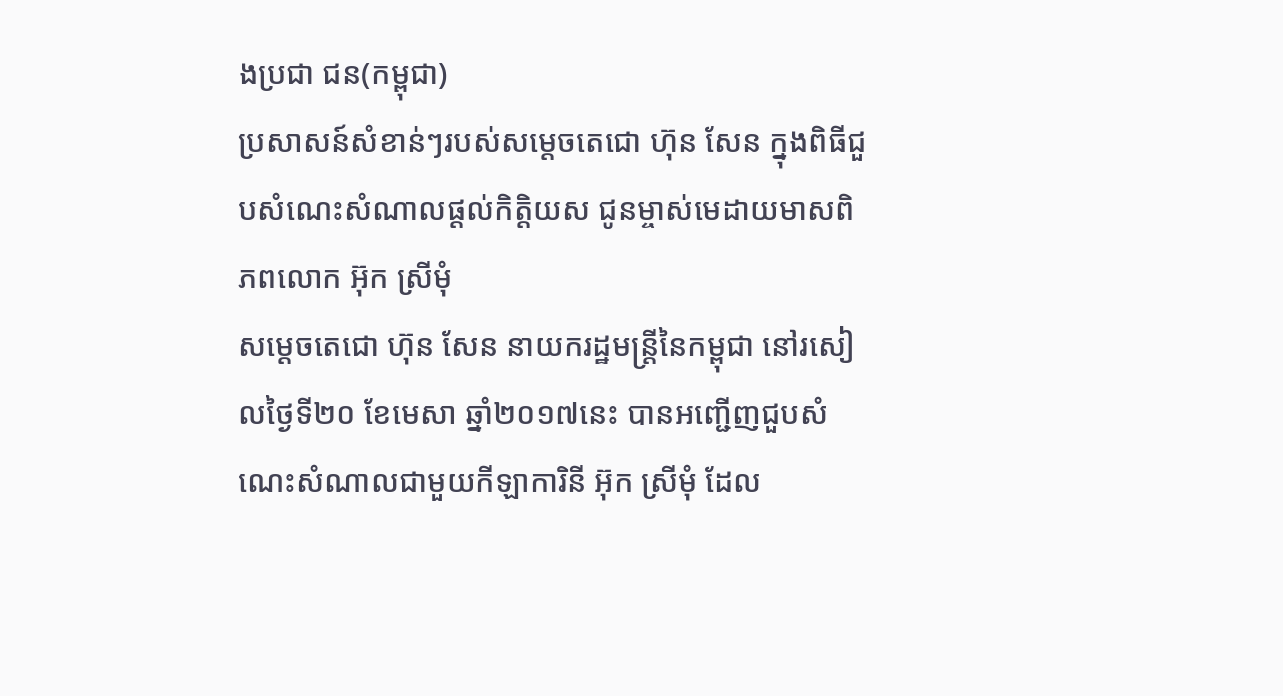ងប្រជា ជន(កម្ពុជា)
ប្រសាសន៍សំខាន់ៗរបស់សម្តេចតេជោ ហ៊ុន សែន ក្នុងពិធីជួបសំណេះសំណាលផ្តល់កិត្តិយស ជូនម្ចាស់មេដាយមាសពិភពលោក អ៊ុក ស្រីមុំ
សម្តេចតេជោ ហ៊ុន សែន នាយករដ្ឋមន្រ្តីនៃកម្ពុជា នៅរសៀលថ្ងៃទី២០ ខែមេសា ឆ្នាំ២០១៧នេះ បានអញ្ជើញជួបសំណេះសំណាលជាមួយកីឡាការិនី អ៊ុក ស្រីមុំ ដែល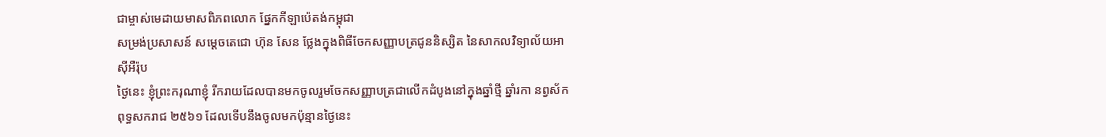ជាម្ចាស់មេដាយមាសពិភពលោក ផ្នែកកីឡាប៉េតង់កម្ពុជា
សម្រង់ប្រសាសន៍ សម្តេចតេជោ ហ៊ុន សែន ថ្លែងក្នុងពិធីចែកសញ្ញាបត្រជូននិស្សិត នៃសាកលវិទ្យាល័យអាស៊ីអឺរ៉ុប
ថ្ងៃនេះ ខ្ញុំព្រះករុណាខ្ញុំ រីករាយដែលបានមកចូលរួមចែកសញ្ញាបត្រជាលើកដំបូងនៅក្នុងឆ្នាំថ្មី ឆ្នាំរកា នព្វស័ក ពុទ្ធសករាជ ២៥៦១ ដែលទើបនឹងចូលមកប៉ុន្មានថ្ងៃនេះ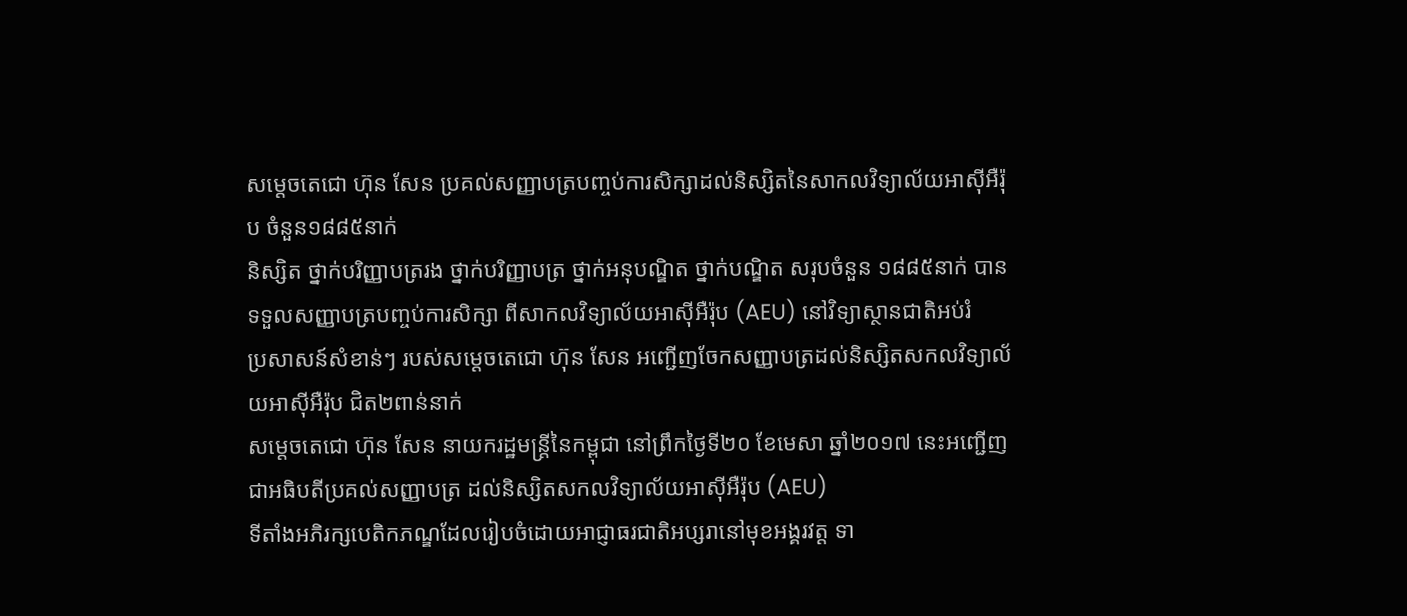សម្តេចតេជោ ហ៊ុន សែន ប្រគល់សញ្ញាបត្របញ្ចប់ការសិក្សាដល់និស្សិតនៃសាកលវិទ្យាល័យអាស៊ីអឺរ៉ុប ចំនួន១៨៨៥នាក់
និស្សិត ថ្នាក់បរិញ្ញាបត្ររង ថ្នាក់បរិញ្ញាបត្រ ថ្នាក់អនុបណ្ឌិត ថ្នាក់បណ្ឌិត សរុបចំនួន ១៨៨៥នាក់ បានទទួលសញ្ញាបត្របញ្ចប់ការសិក្សា ពីសាកលវិទ្យាល័យអាស៊ីអឺរ៉ុប (AEU) នៅវិទ្យាស្ថានជាតិអប់រំ
ប្រសាសន៍សំខាន់ៗ របស់សម្តេចតេជោ ហ៊ុន សែន អញ្ជើញចែកសញ្ញាបត្រដល់និស្សិតសកលវិទ្យាល័យអាស៊ីអឺរ៉ុប ជិត២ពាន់នាក់
សម្តេចតេជោ ហ៊ុន សែន នាយករដ្ឋមន្រ្តីនៃកម្ពុជា នៅព្រឹកថ្ងៃទី២០ ខែមេសា ឆ្នាំ២០១៧ នេះអញ្ជើញជាអធិបតីប្រគល់សញ្ញាបត្រ ដល់និស្សិតសកលវិទ្យាល័យអាស៊ីអឺរ៉ុប (AEU)
ទីតាំងអភិរក្សបេតិកភណ្ឌដែលរៀបចំដោយអាជ្ញាធរជាតិអប្សរានៅមុខអង្គរវត្ត ទា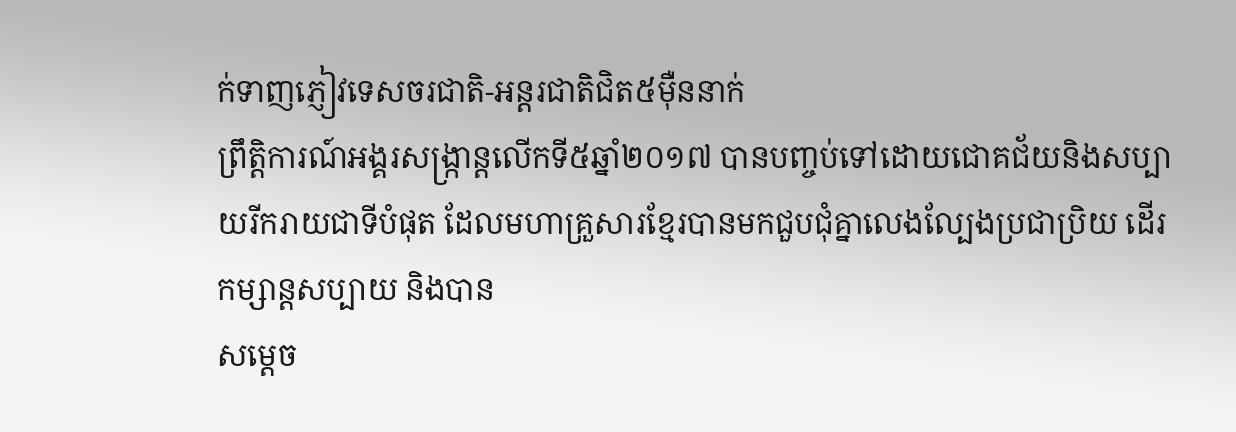ក់ទាញភ្ញៀវទេសចរជាតិ-អន្តរជាតិជិត៥ម៉ឺននាក់
ព្រឹត្តិការណ៍អង្គរសង្ក្រាន្តលើកទី៥ឆ្នាំ២០១៧ បានបញ្ចប់ទៅដោយជោគជ័យនិងសប្បាយរីករាយជាទីបំផុត ដែលមហាគ្រួសារខ្មែរបានមកជួបជុំគ្នាលេងល្បែងប្រជាប្រិយ ដើរកម្សាន្តសប្បាយ និងបាន
សម្តេច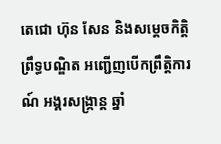តេជោ ហ៊ុន សែន និងសម្តេចកិត្តិព្រឹទ្ធបណ្ឌិត អញ្ជើញបើកព្រឹត្តិការណ៍ អង្គរសង្ក្រាន្ត ឆ្នាំ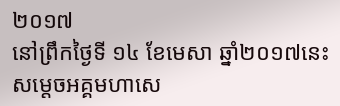២០១៧
នៅព្រឹកថ្ងៃទី ១៤ ខែមេសា ឆ្នាំ២០១៧នេះ សម្តេចអគ្គមហាសេ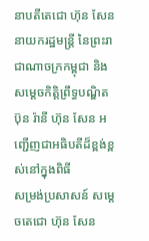នាបតីតេជោ ហ៊ុន សែន នាយករដ្ឋមន្រ្តី នៃព្រះរាជាណាចក្រកម្ពុជា និងសម្តេចកិត្តិព្រឹទ្ធបណ្ឌិត ប៊ុន រ៉ានី ហ៊ុន សែន អញ្ជើញជាអធិបតីដ៏ខ្ពង់ខ្ពស់នៅក្នុងពិធី
សម្រង់ប្រសាសន៍ សម្តេចតេជោ ហ៊ុន សែន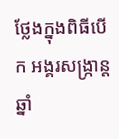ថ្លែងក្នុងពិធីបើក អង្គរសង្រ្កាន្ត ឆ្នាំ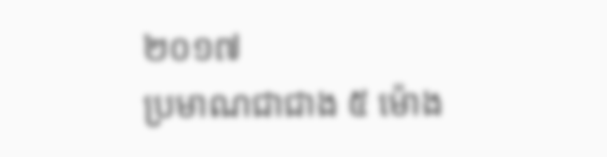២០១៧
ប្រមាណជាជាង ៥ ម៉ោង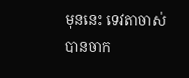មុននេះ ទេវតាចាស់បានចាក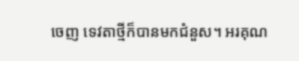ចេញ ទេវតាថ្មីក៏បានមកជំនួស។ អរគុណ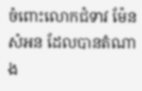ចំពោះលោកជំទាវ ម៉ែន សំអន ដែលបានតំណាង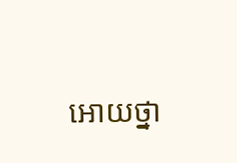អោយថ្នា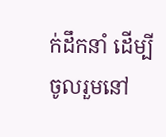ក់ដឹកនាំ ដើម្បីចូលរួមនៅ